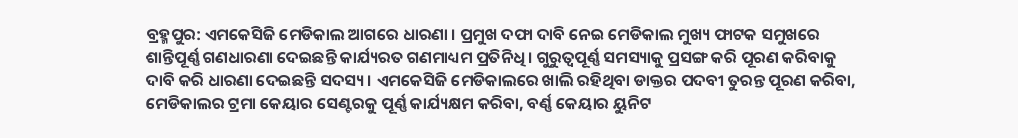ବ୍ରହ୍ମପୁର: ଏମକେସିଜି ମେଡିକାଲ ଆଗରେ ଧାରଣା । ପ୍ରମୁଖ ଦଫା ଦାବି ନେଇ ମେଡିକାଲ ମୁଖ୍ୟ ଫାଟକ ସମୁଖରେ ଶାନ୍ତିପୂର୍ଣ୍ଣ ଗଣଧାରଣା ଦେଇଛନ୍ତି କାର୍ଯ୍ୟରତ ଗଣମାଧ୍ୟମ ପ୍ରତିନିଧି । ଗୁରୁତ୍ବପୂର୍ଣ୍ଣ ସମସ୍ୟାକୁ ପ୍ରସଙ୍ଗ କରି ପୂରଣ କରିବାକୁ ଦାବି କରି ଧାରଣା ଦେଇଛନ୍ତି ସଦସ୍ୟ । ଏମକେସିଜି ମେଡିକାଲରେ ଖାଲି ରହିଥିବା ଡାକ୍ତର ପଦବୀ ତୁରନ୍ତ ପୂରଣ କରିବା, ମେଡିକାଲର ଟ୍ରମା କେୟାର ସେଣ୍ଟରକୁ ପୂର୍ଣ୍ଣ କାର୍ଯ୍ୟକ୍ଷମ କରିବା, ବର୍ଣ୍ଣ କେୟାର ୟୁନିଟ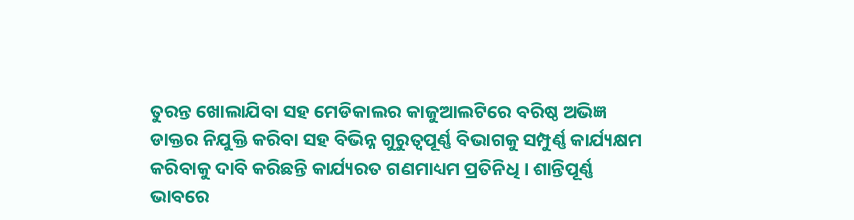ତୁରନ୍ତ ଖୋଲାଯିବା ସହ ମେଡିକାଲର କାଜୁଆଲଟିରେ ବରିଷ୍ଠ ଅଭିଜ୍ଞ ଡାକ୍ତର ନିଯୁକ୍ତି କରିବା ସହ ବିଭିନ୍ନ ଗୁରୁତ୍ବପୂର୍ଣ୍ଣ ବିଭାଗକୁ ସମ୍ପୁର୍ଣ୍ଣ କାର୍ଯ୍ୟକ୍ଷମ କରିବାକୁ ଦାବି କରିଛନ୍ତି କାର୍ଯ୍ୟରତ ଗଣମାଧ୍ୟମ ପ୍ରତିନିଧି । ଶାନ୍ତିପୂର୍ଣ୍ଣ ଭାବରେ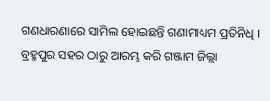ଗଣଧାରଣାରେ ସାମିଲ ହୋଇଛନ୍ତି ଗଣାମାଧ୍ୟମ ପ୍ରତିନିଧି ।
ବ୍ରହ୍ମପୁର ସହର ଠାରୁ ଆରମ୍ଭ କରି ଗଞ୍ଜାମ ଜିଲ୍ଲା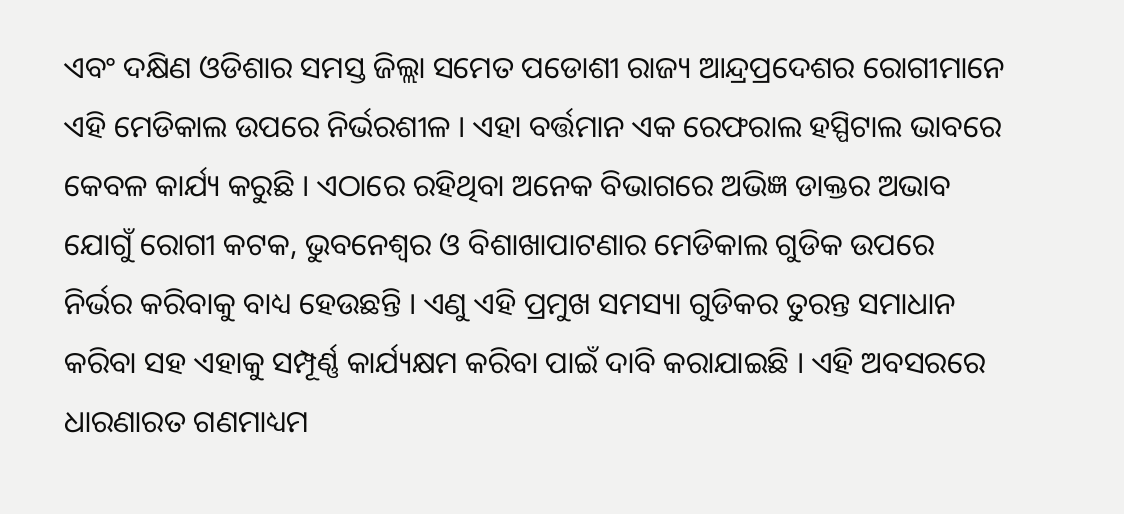ଏବଂ ଦକ୍ଷିଣ ଓଡିଶାର ସମସ୍ତ ଜିଲ୍ଲା ସମେତ ପଡୋଶୀ ରାଜ୍ୟ ଆନ୍ଦ୍ରପ୍ରଦେଶର ରୋଗୀମାନେ ଏହି ମେଡିକାଲ ଉପରେ ନିର୍ଭରଶୀଳ । ଏହା ବର୍ତ୍ତମାନ ଏକ ରେଫରାଲ ହସ୍ପିଟାଲ ଭାବରେ କେବଳ କାର୍ଯ୍ୟ କରୁଛି । ଏଠାରେ ରହିଥିବା ଅନେକ ବିଭାଗରେ ଅଭିଜ୍ଞ ଡାକ୍ତର ଅଭାବ ଯୋଗୁଁ ରୋଗୀ କଟକ, ଭୁବନେଶ୍ବର ଓ ବିଶାଖାପାଟଣାର ମେଡିକାଲ ଗୁଡିକ ଉପରେ ନିର୍ଭର କରିବାକୁ ବାଧ୍ୟ ହେଉଛନ୍ତି । ଏଣୁ ଏହି ପ୍ରମୁଖ ସମସ୍ୟା ଗୁଡିକର ତୁରନ୍ତ ସମାଧାନ କରିବା ସହ ଏହାକୁ ସମ୍ପୂର୍ଣ୍ଣ କାର୍ଯ୍ୟକ୍ଷମ କରିବା ପାଇଁ ଦାବି କରାଯାଇଛି । ଏହି ଅବସରରେ ଧାରଣାରତ ଗଣମାଧ୍ୟମ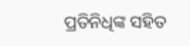ପ୍ରତିନିଧିଙ୍କ ସହିତ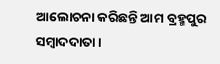ଆଲୋଚନା କରିଛନ୍ତି ଆମ ବ୍ରହ୍ମପୁର ସମ୍ବାଦଦାତା ।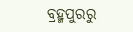ବ୍ରହ୍ମପୁରରୁ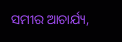ସମୀର ଆଚାର୍ଯ୍ୟ,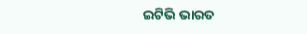ଇଟିଭି ଭାରତ